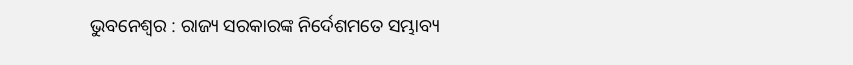ଭୁବନେଶ୍ୱର : ରାଜ୍ୟ ସରକାରଙ୍କ ନିର୍ଦେଶମତେ ସମ୍ଭାବ୍ୟ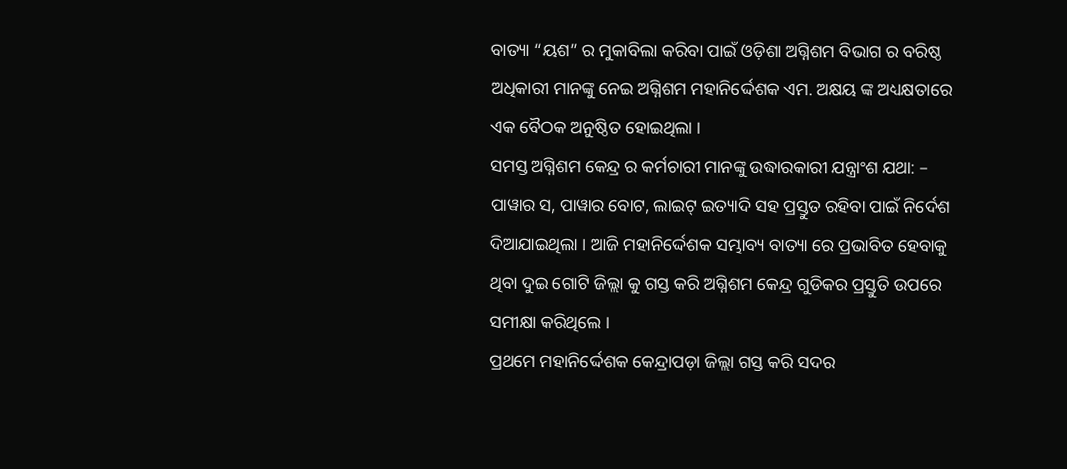ବାତ୍ୟା “ୟଶ” ର ମୁକାବିଲା କରିବା ପାଇଁ ଓଡ଼ିଶା ଅଗ୍ନିଶମ ବିଭାଗ ର ବରିଷ୍ଠ ଅଧିକାରୀ ମାନଙ୍କୁ ନେଇ ଅଗ୍ନିଶମ ମହାନିର୍ଦ୍ଦେଶକ ଏମ. ଅକ୍ଷୟ ଙ୍କ ଅଧ୍ୟକ୍ଷତାରେ ଏକ ବୈଠକ ଅନୁଷ୍ଠିତ ହୋଇଥିଲା ।
ସମସ୍ତ ଅଗ୍ନିଶମ କେନ୍ଦ୍ର ର କର୍ମଚାରୀ ମାନଙ୍କୁ ଉଦ୍ଧାରକାରୀ ଯନ୍ତ୍ରାଂଶ ଯଥା: – ପାୱାର ସ, ପାୱାର ବୋଟ, ଲାଇଟ୍ ଇତ୍ୟାଦି ସହ ପ୍ରସ୍ତୁତ ରହିବା ପାଇଁ ନିର୍ଦେଶ ଦିଆଯାଇଥିଲା । ଆଜି ମହାନିର୍ଦ୍ଦେଶକ ସମ୍ଭାବ୍ୟ ବାତ୍ୟା ରେ ପ୍ରଭାବିତ ହେବାକୁ ଥିବା ଦୁଇ ଗୋଟି ଜିଲ୍ଲା କୁ ଗସ୍ତ କରି ଅଗ୍ନିଶମ କେନ୍ଦ୍ର ଗୁଡିକର ପ୍ରସ୍ତୁତି ଉପରେ ସମୀକ୍ଷା କରିଥିଲେ ।
ପ୍ରଥମେ ମହାନିର୍ଦ୍ଦେଶକ କେନ୍ଦ୍ରାପଡ଼ା ଜିଲ୍ଲା ଗସ୍ତ କରି ସଦର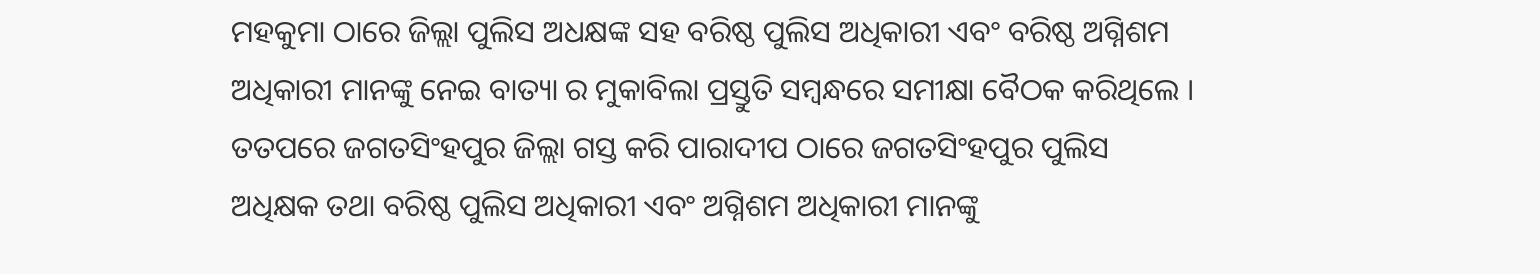ମହକୁମା ଠାରେ ଜିଲ୍ଲା ପୁଲିସ ଅଧକ୍ଷଙ୍କ ସହ ବରିଷ୍ଠ ପୁଲିସ ଅଧିକାରୀ ଏବଂ ବରିଷ୍ଠ ଅଗ୍ନିଶମ ଅଧିକାରୀ ମାନଙ୍କୁ ନେଇ ବାତ୍ୟା ର ମୁକାବିଲା ପ୍ରସ୍ତୁତି ସମ୍ବନ୍ଧରେ ସମୀକ୍ଷା ବୈଠକ କରିଥିଲେ ।
ତତପରେ ଜଗତସିଂହପୁର ଜିଲ୍ଲା ଗସ୍ତ କରି ପାରାଦୀପ ଠାରେ ଜଗତସିଂହପୁର ପୁଲିସ ଅଧିକ୍ଷକ ତଥା ବରିଷ୍ଠ ପୁଲିସ ଅଧିକାରୀ ଏବଂ ଅଗ୍ନିଶମ ଅଧିକାରୀ ମାନଙ୍କୁ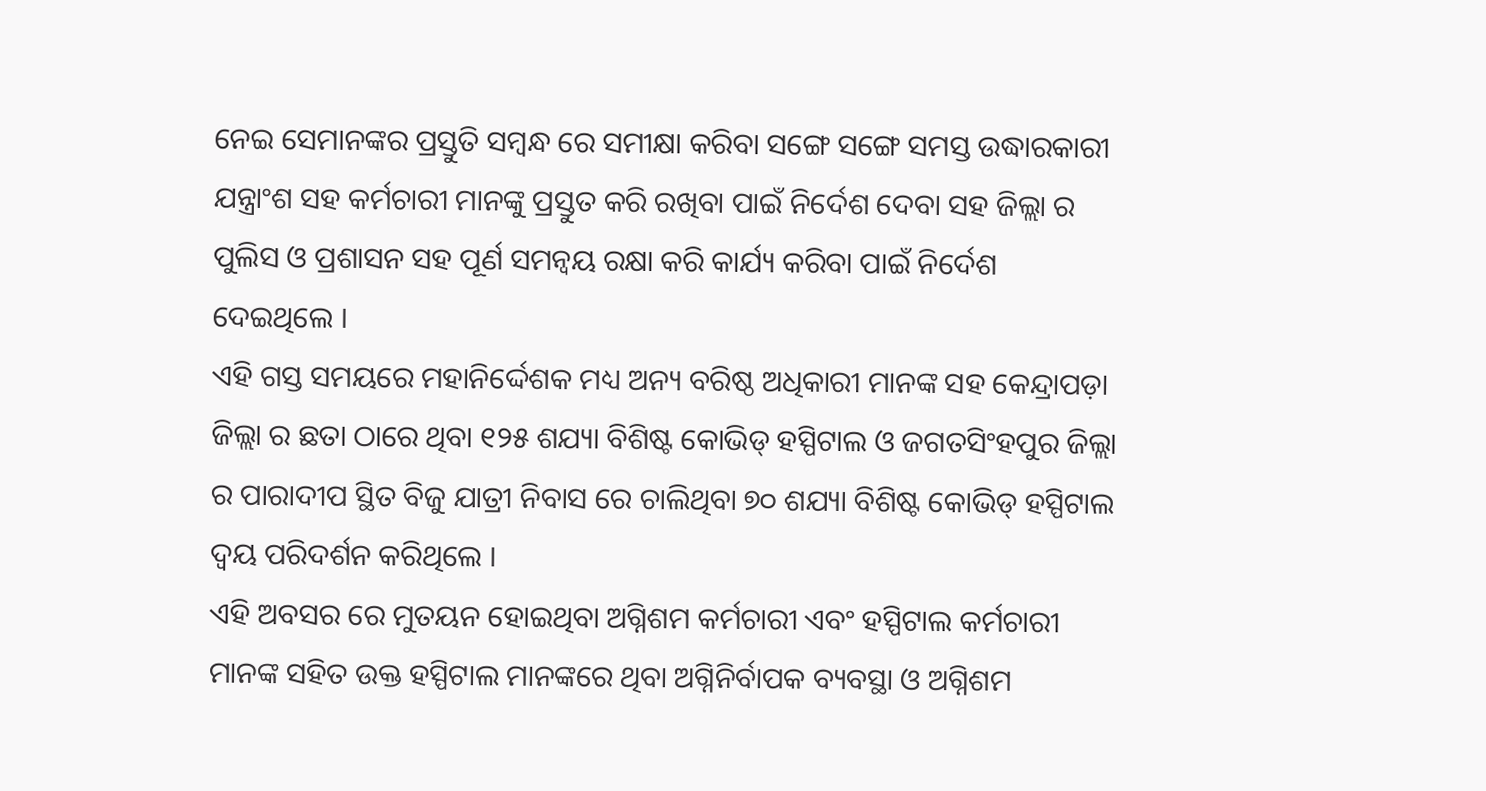ନେଇ ସେମାନଙ୍କର ପ୍ରସ୍ତୁତି ସମ୍ବନ୍ଧ ରେ ସମୀକ୍ଷା କରିବା ସଙ୍ଗେ ସଙ୍ଗେ ସମସ୍ତ ଉଦ୍ଧାରକାରୀ ଯନ୍ତ୍ରାଂଶ ସହ କର୍ମଚାରୀ ମାନଙ୍କୁ ପ୍ରସ୍ତୁତ କରି ରଖିବା ପାଇଁ ନିର୍ଦେଶ ଦେବା ସହ ଜିଲ୍ଲା ର ପୁଲିସ ଓ ପ୍ରଶାସନ ସହ ପୂର୍ଣ ସମନ୍ଵୟ ରକ୍ଷା କରି କାର୍ଯ୍ୟ କରିବା ପାଇଁ ନିର୍ଦେଶ ଦେଇଥିଲେ ।
ଏହି ଗସ୍ତ ସମୟରେ ମହାନିର୍ଦ୍ଦେଶକ ମଧ୍ୟ ଅନ୍ୟ ବରିଷ୍ଠ ଅଧିକାରୀ ମାନଙ୍କ ସହ କେନ୍ଦ୍ରାପଡ଼ା ଜିଲ୍ଲା ର ଛତା ଠାରେ ଥିବା ୧୨୫ ଶଯ୍ୟା ବିଶିଷ୍ଟ କୋଭିଡ୍ ହସ୍ପିଟାଲ ଓ ଜଗତସିଂହପୁର ଜିଲ୍ଲା ର ପାରାଦୀପ ସ୍ଥିତ ବିଜୁ ଯାତ୍ରୀ ନିବାସ ରେ ଚାଲିଥିବା ୭୦ ଶଯ୍ୟା ବିଶିଷ୍ଟ କୋଭିଡ୍ ହସ୍ପିଟାଲ ଦ୍ୱୟ ପରିଦର୍ଶନ କରିଥିଲେ ।
ଏହି ଅବସର ରେ ମୁତୟନ ହୋଇଥିବା ଅଗ୍ନିଶମ କର୍ମଚାରୀ ଏବଂ ହସ୍ପିଟାଲ କର୍ମଚାରୀ ମାନଙ୍କ ସହିତ ଉକ୍ତ ହସ୍ପିଟାଲ ମାନଙ୍କରେ ଥିବା ଅଗ୍ନିନିର୍ବାପକ ବ୍ୟବସ୍ଥା ଓ ଅଗ୍ନିଶମ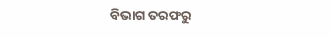ବିଭାଗ ତରଫରୁ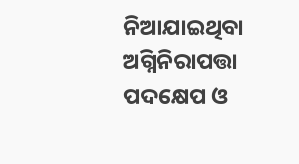ନିଆଯାଇଥିବା ଅଗ୍ନିନିରାପତ୍ତା ପଦକ୍ଷେପ ଓ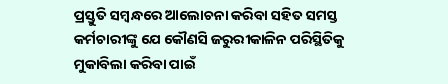ପ୍ରସ୍ତୁତି ସମ୍ବନ୍ଧରେ ଆଲୋଚନା କରିବା ସହିତ ସମସ୍ତ କର୍ମଚାରୀଙ୍କୁ ଯେ କୌଣସି ଜରୁରୀକାଳିନ ପରିସ୍ଥିତିକୁ ମୁକାବିଲା କରିବା ପାଇଁ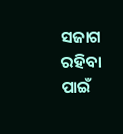ସଜାଗ ରହିବା ପାଇଁ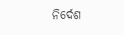ନିର୍ଦେଶ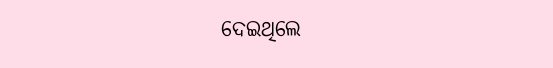ଦେଇଥିଲେ